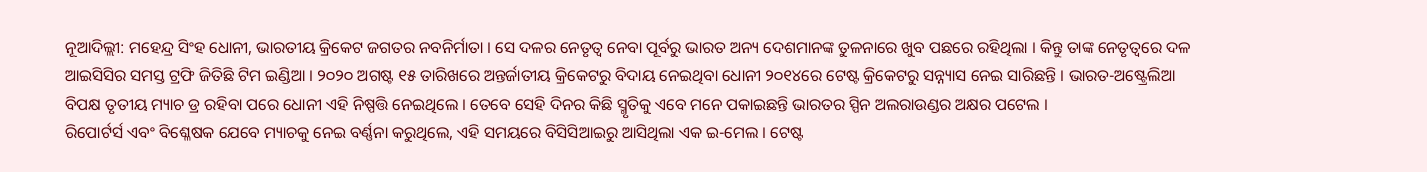ନୂଆଦିଲ୍ଲୀ: ମହେନ୍ଦ୍ର ସିଂହ ଧୋନୀ, ଭାରତୀୟ କ୍ରିକେଟ ଜଗତର ନବନିର୍ମାତା । ସେ ଦଳର ନେତୃତ୍ୱ ନେବା ପୂର୍ବରୁ ଭାରତ ଅନ୍ୟ ଦେଶମାନଙ୍କ ତୁଳନାରେ ଖୁବ ପଛରେ ରହିଥିଲା । କିନ୍ତୁ ତାଙ୍କ ନେତୃତ୍ୱରେ ଦଳ ଆଇସିସିର ସମସ୍ତ ଟ୍ରଫି ଜିତିଛି ଟିମ ଇଣ୍ଡିଆ । ୨୦୨୦ ଅଗଷ୍ଟ ୧୫ ତାରିଖରେ ଅନ୍ତର୍ଜାତୀୟ କ୍ରିକେଟରୁ ବିଦାୟ ନେଇଥିବା ଧୋନୀ ୨୦୧୪ରେ ଟେଷ୍ଟ କ୍ରିକେଟରୁ ସନ୍ନ୍ୟାସ ନେଇ ସାରିଛନ୍ତି । ଭାରତ-ଅଷ୍ଟ୍ରେଲିଆ ବିପକ୍ଷ ତୃତୀୟ ମ୍ୟାଚ ଡ୍ର ରହିବା ପରେ ଧୋନୀ ଏହି ନିଷ୍ପତ୍ତି ନେଇଥିଲେ । ତେବେ ସେହି ଦିନର କିଛି ସ୍ମୃତିକୁ ଏବେ ମନେ ପକାଇଛନ୍ତି ଭାରତର ସ୍ପିନ ଅଲରାଉଣ୍ଡର ଅକ୍ଷର ପଟେଲ ।
ରିପୋର୍ଟର୍ସ ଏବଂ ବିଶ୍ଳେଷକ ଯେବେ ମ୍ୟାଚକୁ ନେଇ ବର୍ଣ୍ଣନା କରୁଥିଲେ, ଏହି ସମୟରେ ବିସିସିଆଇରୁ ଆସିଥିଲା ଏକ ଇ-ମେଲ । ଟେଷ୍ଟ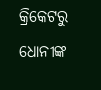କ୍ରିକେଟରୁ ଧୋନୀଙ୍କ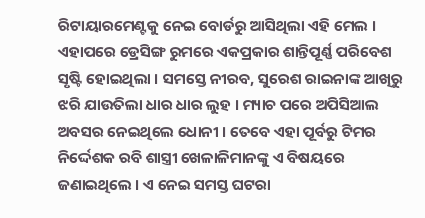ରିଟାୟାରମେଣ୍ଟକୁ ନେଇ ବୋର୍ଡରୁ ଆସିଥିଲା ଏହି ମେଲ । ଏହାପରେ ଡ୍ରେସିଙ୍ଗ ରୁମରେ ଏକପ୍ରକାର ଶାନ୍ତିପୂର୍ଣ୍ଣ ପରିବେଶ ସୃଷ୍ଟି ହୋଇଥିଲା । ସମସ୍ତେ ନୀରବ, ସୁରେଶ ରାଇନାଙ୍କ ଆଖିରୁ ଝରି ଯାଉତିଲା ଧାର ଧାର ଲୁହ । ମ୍ୟାଚ ପରେ ଅପିସିଆଲ ଅବସର ନେଇଥିଲେ ଧୋନୀ । ତେବେ ଏହା ପୂର୍ବରୁ ଟିମର ନିର୍ଦ୍ଦେଶକ ରବି ଶାସ୍ତ୍ରୀ ଖେଳାଳିମାନଙ୍କୁ ଏ ବିଷୟରେ ଜଣାଇଥିଲେ । ଏ ନେଇ ସମସ୍ତ ଘଟରା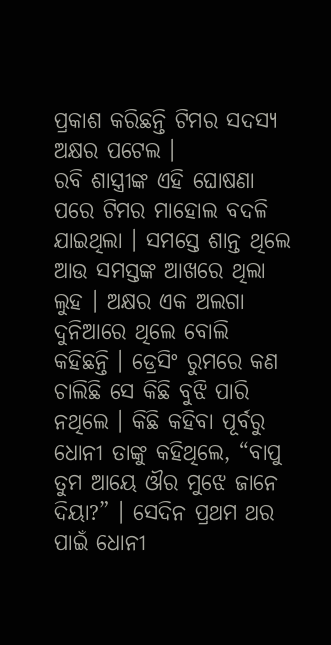ପ୍ରକାଶ କରିଛନ୍ତି ଟିମର ସଦସ୍ୟ ଅକ୍ଷର ପଟେଲ ।
ରବି ଶାସ୍ତ୍ରୀଙ୍କ ଏହି ଘୋଷଣା ପରେ ଟିମର ମାହୋଲ ବଦଳି ଯାଇଥିଲା । ସମସ୍ତେ ଶାନ୍ତ ଥିଲେ ଆଉ ସମସ୍ତଙ୍କ ଆଖରେ ଥିଲା ଲୁହ । ଅକ୍ଷର ଏକ ଅଲଗା ଦୁନିଆରେ ଥିଲେ ବୋଲି କହିଛନ୍ତି । ଡ୍ରେସିଂ ରୁମରେ କଣ ଚାଲିଛି ସେ କିଛି ବୁଝି ପାରି ନଥିଲେ । କିଛି କହିବା ପୂର୍ବରୁ ଧୋନୀ ତାଙ୍କୁ କହିଥିଲେ, “ବାପୁ ତୁମ ଆୟେ ଔର ମୁଝେ ଜାନେ ଦିୟା?” । ସେଦିନ ପ୍ରଥମ ଥର ପାଇଁ ଧୋନୀ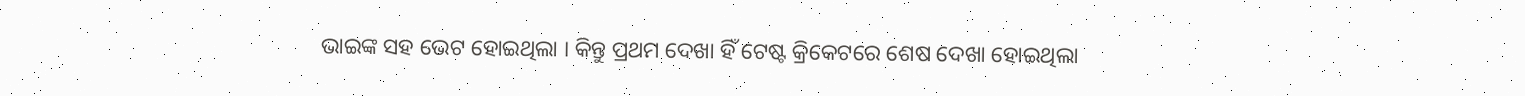ଭାଇଙ୍କ ସହ ଭେଟ ହୋଇଥିଲା । କିନ୍ତୁ ପ୍ରଥମ ଦେଖା ହିଁ ଟେଷ୍ଟ କ୍ରିକେଟରେ ଶେଷ ଦେଖା ହୋଇଥିଲା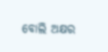ବୋଲି ଅକ୍ଷର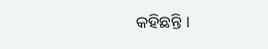କହିଛନ୍ତି ।